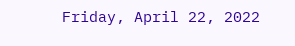Friday, April 22, 2022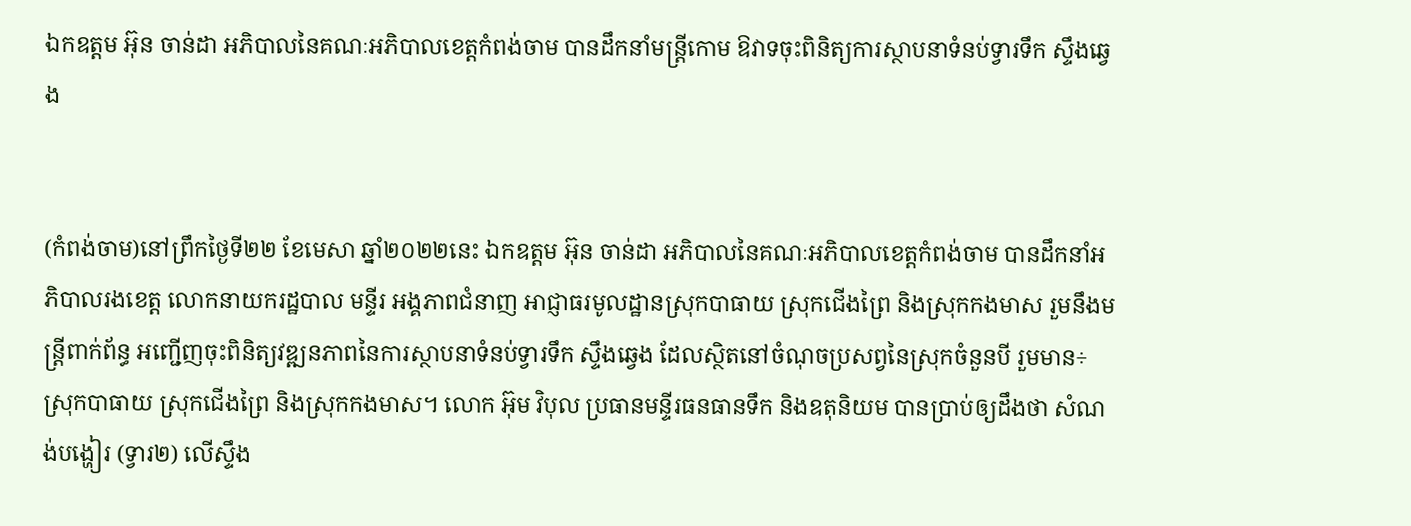ឯកឧត្តម អ៊ុន ចាន់ដា អភិបាលនៃគណៈអភិបាលខេត្តកំពង់ចាម បានដឹកនាំមន្ត្រីកោម ឱវាទចុះពិនិត្យការស្ថាបនាទំនប់ទ្វារទឹក ស្ទឹងឆ្វេង


(កំពង់ចាម)នៅព្រឹកថ្ងៃទី២២ ខែមេសា ឆ្នាំ២០២២នេះ ឯកឧត្តម អ៊ុន ចាន់ដា អភិបាលនៃគណៈអភិបាលខេត្តកំពង់ចាម បានដឹកនាំអភិបាលរងខេត្ត លោកនាយករដ្ឋបាល មន្ទីរ អង្គភាពជំនាញ អាជ្ញាធរមូលដ្ឋានស្រុកបាធាយ ស្រុកជើងព្រៃ និងស្រុកកងមាស រួមនឹងមន្ត្រីពាក់ព័ន្ធ អញ្ជើញចុះពិនិត្យវឌ្ឍនភាពនៃការស្ថាបនាទំនប់ទ្វារទឹក ស្ទឹងឆ្វេង ដែលស្ថិតនៅចំណុចប្រសព្វនៃស្រុកចំនួនបី រួមមាន÷ ស្រុកបាធាយ ស្រុកជើងព្រៃ និងស្រុកកងមាស។ លោក អ៊ុម វិបុល ប្រធានមន្ទីរធនធានទឹក និងឧតុនិយម បានប្រាប់ឲ្យដឹងថា សំណង់បង្ហៀរ (ទ្វារ២) លើស្ទឹង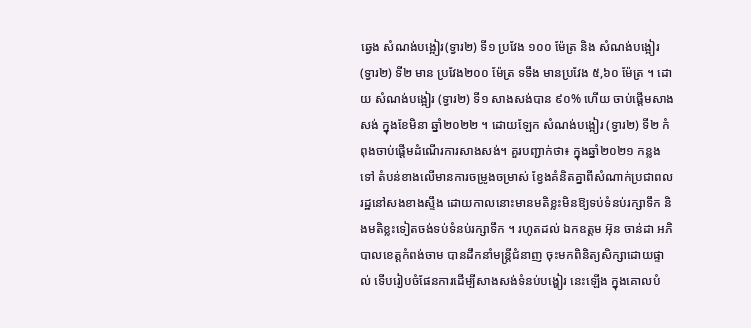ឆ្វេង សំណង់បង្អៀរ(ទ្វារ២) ទី១ ប្រវែង ១០០ ម៉ែត្រ និង សំណង់បង្អៀរ (ទ្វារ២) ទី២ មាន ប្រវែង២០០ ម៉ែត្រ ទទឹង មានប្រវែង ៥,៦០ ម៉ែត្រ ។ ដោយ សំណង់បង្អៀរ (ទ្វារ២) ទី១ សាងសង់បាន ៩០% ហើយ ចាប់ផ្ដើមសាងសង់ ក្នុងខែមិនា ឆ្នាំ២០២២ ។ ដោយឡែក សំណង់បង្អៀរ (ទ្វារ២) ទី២ កំពុងចាប់ផ្ដើមដំណើរការសាងសង់។ គួរបញ្ជាក់ថា៖ ក្នុងឆ្នាំ២០២១ កន្លងទៅ តំបន់ខាងលើមានការចម្រូងចម្រាស់ ខ្វែងគំនិតគ្នាពីសំណាក់ប្រជាពលរដ្ឋនៅសងខាងស្ទឹង ដោយកាលនោះមានមតិខ្លះមិនឱ្យទប់ទំនប់រក្សាទឹក និងមតិខ្លះទៀតចង់ទប់ទំនប់រក្សាទឹក ។ រហូតដល់ ឯកឧត្តម អ៊ុន ចាន់ដា អភិបាលខេត្តកំពង់ចាម បានដឹកនាំមន្ត្រីជំនាញ ចុះមកពិនិត្យសិក្សាដោយផ្ទាល់ ទើបរៀបចំផែនការដើម្បីសាងសង់ទំនប់បង្ហៀរ នេះឡើង ក្នុងគោលបំ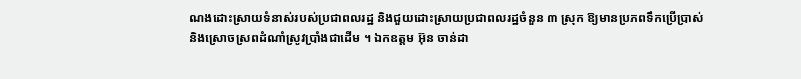ណងដោះស្រាយទំនាស់របស់ប្រជាពលរដ្ឋ និងជួយដោះស្រាយប្រជាពលរដ្ឋចំនួន ៣ ស្រុក ឱ្យមានប្រភពទឹកប្រើប្រាស់ និងស្រោចស្រពដំណាំស្រូវប្រាំងជាដើម ។ ឯកឧត្តម អ៊ុន ចាន់ដា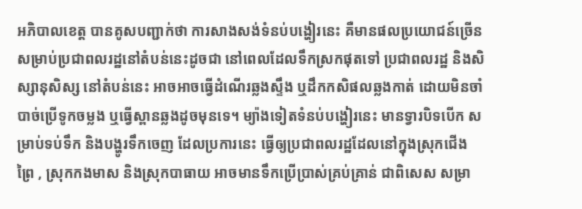អភិបាលខេត្ត បានគូសបញ្ជាក់ថា ការសាងសង់ទំនប់បង្ហៀរនេះ គឺមានផលប្រយោជន៍ច្រើនសម្រាប់ប្រជាពលរដ្ឋនៅតំបន់នេះដូចជា នៅពេលដែលទឹកស្រកផុតទៅ ប្រជាពលរដ្ឋ និងសិស្សានុសិស្ស នៅតំបន់នេះ អាចអាចធ្វើដំណើរឆ្លងស្ទឹង ឬដឹកកសិផលឆ្លងកាត់ ដោយមិនចាំបាច់ប្រើទូកចម្លង ឬធ្វើស្ពានឆ្លងដូចមុនទេ។ ម្យ៉ាងទៀតទំនប់បង្ហៀរនេះ មានទ្វារបិទបើក សម្រាប់ទប់ទឹក និងបង្ហូរទឹកចេញ ដែលប្រការនេះ ធ្វើឲ្យប្រជាពលរដ្ឋដែលនៅក្នុងស្រុកជើងព្រៃ , ស្រុកកងមាស និងស្រុកបាធាយ អាចមានទឹកប្រើប្រាស់គ្រប់គ្រាន់ ជាពិសេស សម្រា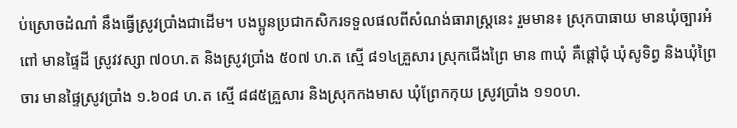ប់ស្រោចដំណាំ នឹងធ្វើស្រូវប្រាំងជាដើម។ បងប្អូនប្រជាកសិករទទួលផលពីសំណង់ធារាស្ត្រនេះ រួមមាន៖ ស្រុកបាធាយ មានឃុំច្បារអំពៅ មានផ្ទៃដី ស្រូវវស្សា ៧០ហ.ត និងស្រូវប្រាំង ៥០៧ ហ.ត ស្មើ ៨១៤គ្រួសារ ស្រុកជើងព្រៃ មាន ៣ឃុំ គឺផ្តៅជុំ ឃុំសូទិព្វ និងឃុំព្រៃចារ មានផ្ទៃស្រូវប្រាំង ១.៦០៨ ហ.ត ស្មើ ៨៨៥គ្រួសារ និងស្រុកកងមាស ឃុំព្រែកកុយ ស្រូវប្រាំង ១១០ហ.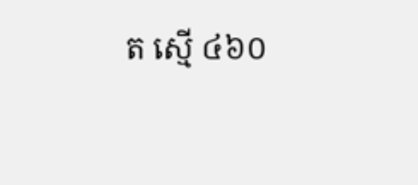ត ស្មើ ៤៦០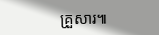គ្រួសារ៕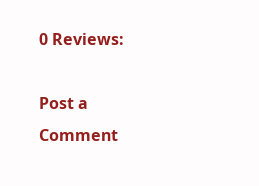0 Reviews:

Post a Comment